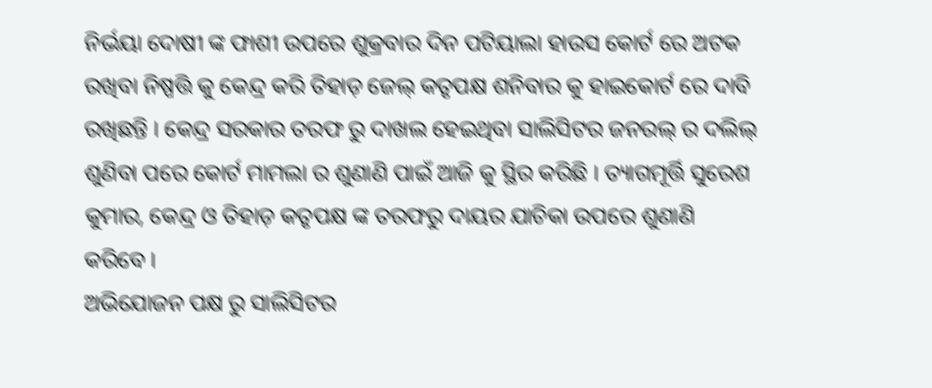ନିର୍ଭୟା ଦୋଷୀ ଙ୍କ ଫାଶୀ ଉପରେ ଶୁକ୍ରବାର ଦିନ ପଟିୟାଲା ହାଉସ କୋର୍ଟ ରେ ଅଟକ ରଖିବା ନିଷ୍ପତ୍ତି କୁ କେନ୍ଦ୍ର କରି ତିହାଡ଼ ଜେଲ୍ କତୃପକ୍ଷ ଶନିବାର କୁ ହାଇକୋର୍ଟ ରେ ଦାବି ରଖିଛନ୍ତି । କେନ୍ଦ୍ର ସରକାର ତରଫ ରୁ ଦାଖଲ ହେଇଥିବା ସାଲିସିଟର ଜନରଲ୍ ର ଦଲିଲ୍ ଶୁଣିବା ପରେ କୋର୍ଟ ମାମଲା ର ଶୁଣାଣି ପାଇଁ ଆଜି କୁ ସ୍ଥିର କରିଛି । ତ୍ୟାଗମୂର୍ତ୍ତି ସୁରେଶ କୁମାର, କେନ୍ଦ୍ର ଓ ତିହାଡ଼ କତୃପକ୍ଷ ଙ୍କ ତରଫରୁ ଦାୟର ଯାଚିକା ଉପରେ ଶୁଣାଣି କରିବେ ।
ଅଭିଯୋଜନ ପକ୍ଷ ରୁ ସାଲିସିଟର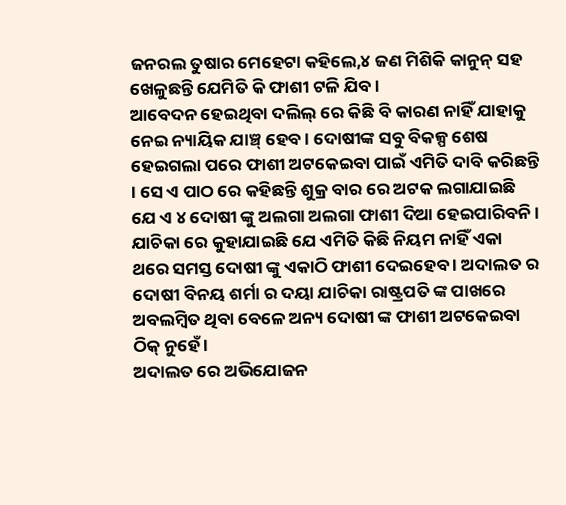ଜନରଲ ତୁଷାର ମେହେଟା କହିଲେ,୪ ଜଣ ମିଶିକି କାନୁନ୍ ସହ ଖେଳୁଛନ୍ତି ଯେମିତି କି ଫାଶୀ ଟଳି ଯିବ ।
ଆବେଦନ ହେଇଥିବା ଦଲିଲ୍ ରେ କିଛି ବି କାରଣ ନାହିଁ ଯାହାକୁ ନେଇ ନ୍ୟାୟିକ ଯାଞ୍ଚ୍ ହେବ । ଦୋଷୀଙ୍କ ସବୁ ବିକଳ୍ପ ଶେଷ ହେଇଗଲା ପରେ ଫାଶୀ ଅଟକେଇବା ପାଇଁ ଏମିତି ଦାବି କରିଛନ୍ତି । ସେ ଏ ପାଠ ରେ କହିଛନ୍ତି ଶୁକ୍ର ବାର ରେ ଅଟକ ଲଗାଯାଇଛି ଯେ ଏ ୪ ଦୋଷୀ ଙ୍କୁ ଅଲଗା ଅଲଗା ଫାଶୀ ଦିଆ ହେଇପାରିବନି ।
ଯାଚିକା ରେ କୁହାଯାଇଛି ଯେ ଏମିତି କିଛି ନିୟମ ନାହିଁ ଏକା ଥରେ ସମସ୍ତ ଦୋଷୀ ଙ୍କୁ ଏକାଠି ଫାଶୀ ଦେଇହେବ । ଅଦାଲତ ର ଦୋଷୀ ବିନୟ ଶର୍ମା ର ଦୟା ଯାଚିକା ରାଷ୍ଟ୍ରପତି ଙ୍କ ପାଖରେ ଅବଲମ୍ବିତ ଥିବା ବେଳେ ଅନ୍ୟ ଦୋଷୀ ଙ୍କ ଫାଶୀ ଅଟକେଇବା ଠିକ୍ ନୁହେଁ ।
ଅଦାଲତ ରେ ଅଭିଯୋଜନ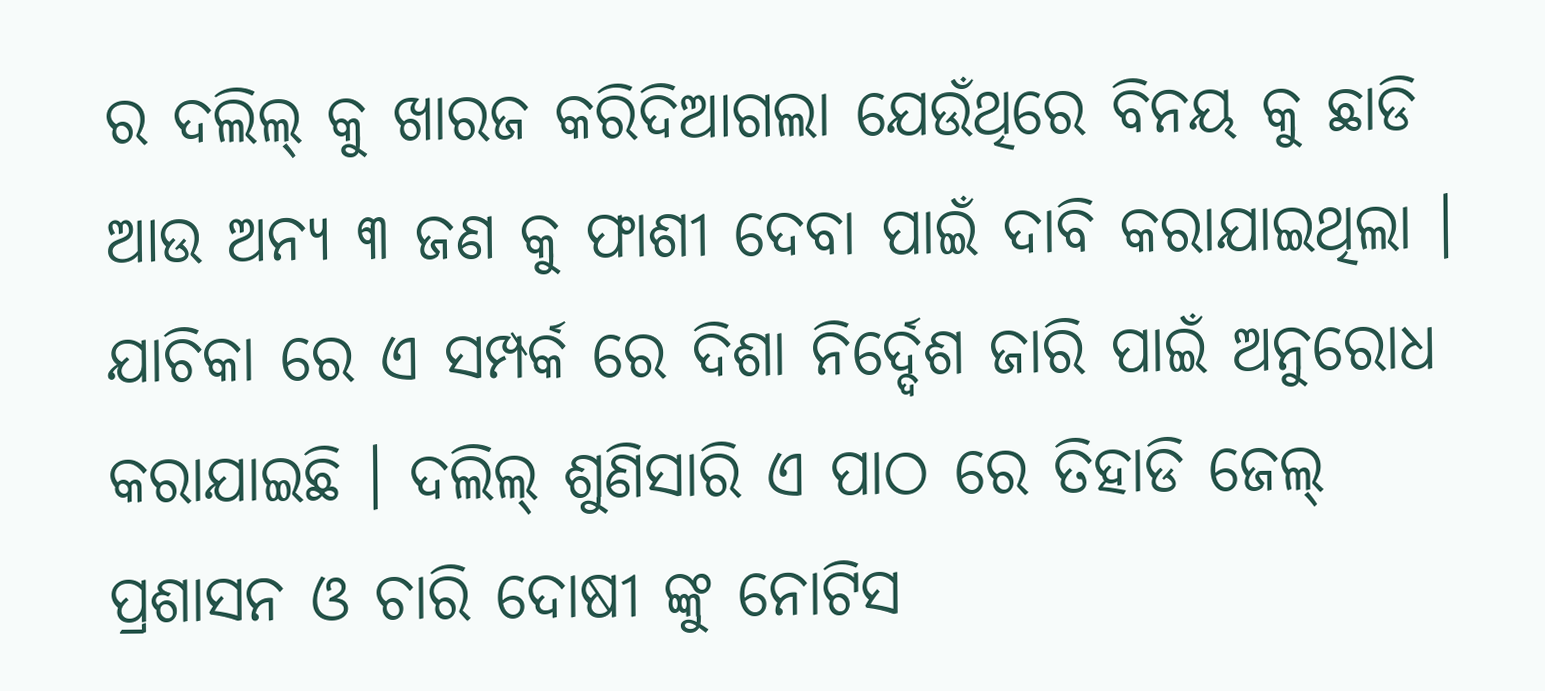ର ଦଲିଲ୍ କୁ ଖାରଜ କରିଦିଆଗଲା ଯେଉଁଥିରେ ବିନୟ କୁ ଛାଡି ଆଉ ଅନ୍ୟ ୩ ଜଣ କୁ ଫାଶୀ ଦେବା ପାଇଁ ଦାବି କରାଯାଇଥିଲା । ଯାଚିକା ରେ ଏ ସମ୍ପର୍କ ରେ ଦିଶା ନିର୍ଦ୍ଦେଶ ଜାରି ପାଇଁ ଅନୁରୋଧ କରାଯାଇଛି । ଦଲିଲ୍ ଶୁଣିସାରି ଏ ପାଠ ରେ ତିହାଡି ଜେଲ୍ ପ୍ରଶାସନ ଓ ଚାରି ଦୋଷୀ ଙ୍କୁ ନୋଟିସ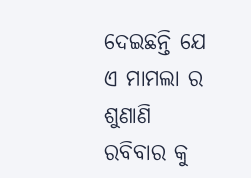ଦେଇଛନ୍ତି ଯେ ଏ ମାମଲା ର ଶୁଣାଣି ରବିବାର କୁ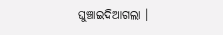ଘୁଞ୍ଚାଇଦିଆଗଲା ।